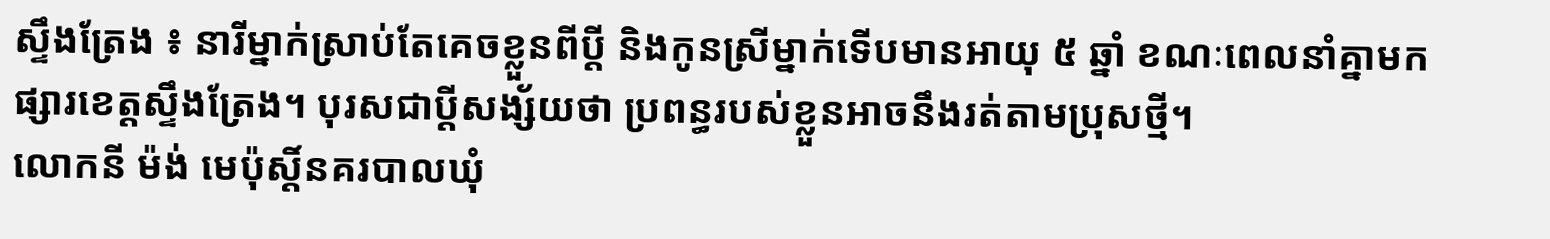ស្ទឹងត្រែង ៖ នារីម្នាក់ស្រាប់តែគេចខ្លួនពីប្តី និងកូនស្រីម្នាក់ទើបមានអាយុ ៥ ឆ្នាំ ខណៈពេលនាំគ្នាមកផ្សារខេត្តស្ទឹងត្រែង។ បុរសជាប្ដីសង្ស័យថា ប្រពន្ធរបស់ខ្លួនអាចនឹងរត់តាមប្រុសថ្មី។
លោកនី ម៉ង់ មេប៉ុស្តិ៍នគរបាលឃុំ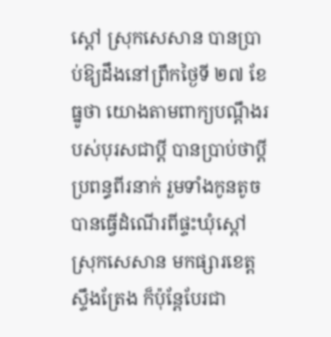ស្ដៅ ស្រុកសេសាន បានប្រាប់ឱ្យដឹងនៅព្រឹកថ្ងៃទី ២៧ ខែធ្នូថា យោងតាមពាក្យបណ្ដឹងរបស់បុរសជាប្ដី បានប្រាប់ថាប្ដីប្រពន្ធពីរនាក់ រួមទាំងកូនតូចបានធ្វើដំណើរពីផ្ទះឃុំស្ដៅ ស្រុកសេសាន មកផ្សារខេត្តស្ទឹងត្រែង ក៏ប៉ុន្តែបែរជា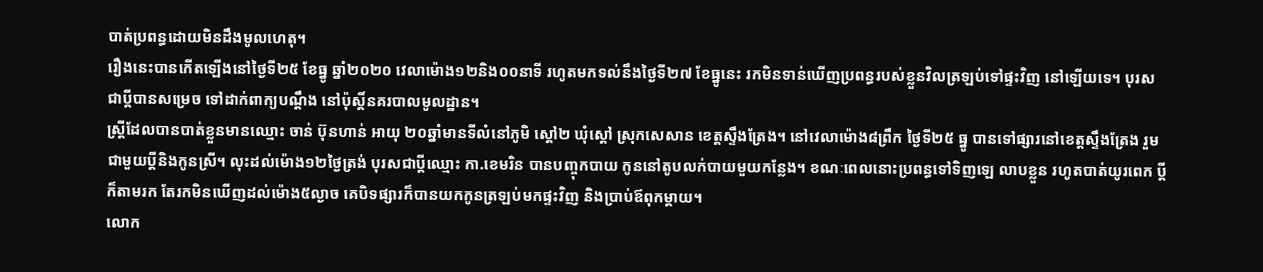បាត់ប្រពន្ធដោយមិនដឹងមូលហេតុ។
រឿងនេះបានកើតឡើងនៅថ្ងៃទី២៥ ខែធ្នូ ឆ្នាំ២០២០ វេលាម៉ោង១២និង០០នាទី រហូតមកទល់នឹងថ្ងៃទី២៧ ខែធ្នូនេះ រកមិនទាន់ឃើញប្រពន្ធរបស់ខ្លួនវិលត្រឡប់ទៅផ្ទះវិញ នៅឡើយទេ។ បុរសជាប្តីបានសម្រេច ទៅដាក់ពាក្យបណ្ដឹង នៅប៉ុស្តិ៍នគរបាលមូលដ្ឋាន។
ស្ត្រីដែលបានបាត់ខ្លួនមានឈ្មោះ ចាន់ ប៊ុនហាន់ អាយុ ២០ឆ្នាំមានទីលំនៅភូមិ ស្តៅ២ ឃុំស្តៅ ស្រុកសេសាន ខេត្តស្ទឹងត្រែង។ នៅវេលាម៉ោង៨ព្រឹក ថ្ងៃទី២៥ ធ្នូ បានទៅផ្សារនៅខេត្តស្ទឹងត្រែង រួមជាមួយប្តីនិងកូនស្រី។ លុះដល់ម៉ោង១២ថ្ងៃត្រង់ បុរសជាប្ដីឈ្មោះ កា.ខេមរិន បានបញ្ចុកបាយ កូននៅតូបលក់បាយមួយកន្លែង។ ខណៈពេលនោះប្រពន្ធទៅទិញឡេ លាបខ្លួន រហូតបាត់យូរពេក ប្តីក៏តាមរក តែរកមិនឃើញដល់ម៉ោង៥ល្ងាច គេបិទផ្សារក៏បានយកកូនត្រឡប់មកផ្ទះវិញ និងប្រាប់ឪពុកម្តាយ។
លោក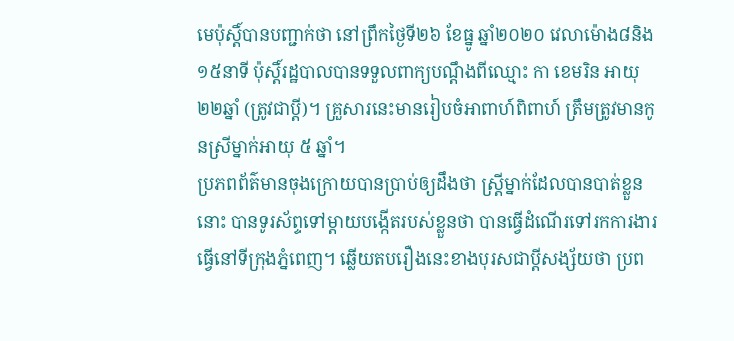មេប៉ុស្តិ៍បានបញ្ជាក់ថា នៅព្រឹកថ្ងៃទី២៦ ខែធ្នូ ឆ្នាំ២០២០ វេលាម៉ោង៨និង១៥នាទី ប៉ុស្តិ៍រដ្ឋបាលបានទទួលពាក្យបណ្តឹងពីឈ្មោះ កា ខេមរិន អាយុ ២២ឆ្នាំ (ត្រូវជាប្តី)។ គ្រួសារនេះមានរៀបចំអាពាហ៍ពិពាហ៍ ត្រឹមត្រូវមានកូនស្រីម្នាក់អាយុ ៥ ឆ្នាំ។
ប្រភពព័ត៌មានចុងក្រោយបានប្រាប់ឲ្យដឹងថា ស្ត្រីម្នាក់ដែលបានបាត់ខ្លួននោះ បានទូរស័ព្ទទៅម្ដាយបង្កើតរបស់ខ្លួនថា បានធ្វើដំណើរទៅរកការងារធ្វើនៅទីក្រុងភ្នំពេញ។ ឆ្លើយតបរឿងនេះខាងបុរសជាប្ដីសង្ស័យថា ប្រព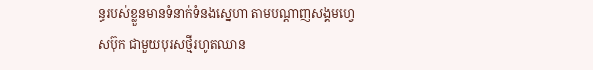ន្ធរបស់ខ្លួនមានទំនាក់ទំនងស្នេហា តាមបណ្ដាញសង្គមហ្វេសប៊ុក ជាមួយបុរសថ្មីរហូតឈាន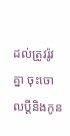ដល់ត្រូវរ៉ូវគ្នា ចុះចោលប្ដីនិងកូន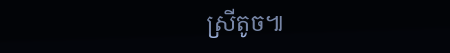ស្រីតូច៕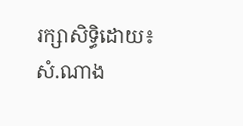រក្សាសិទ្ធិដោយ៖សំ.ណាង